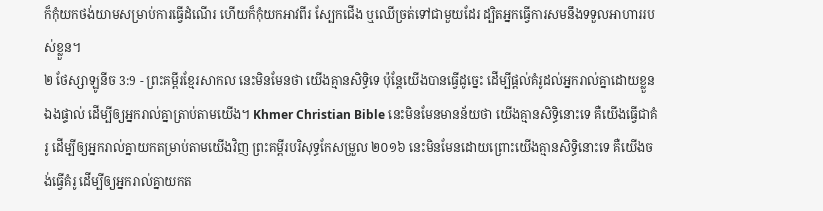ក៏កុំយកថង់យាមសម្រាប់ការធ្វើដំណើរ ហើយក៏កុំយកអាវពីរ ស្បែកជើង ឬឈើច្រត់ទៅជាមួយដែរ ដ្បិតអ្នកធ្វើការសមនឹងទទួលអាហាររបស់ខ្លួន។
២ ថែស្សាឡូនីច 3:9 - ព្រះគម្ពីរខ្មែរសាកល នេះមិនមែនថា យើងគ្មានសិទ្ធិទេ ប៉ុន្តែយើងបានធ្វើដូច្នេះ ដើម្បីផ្ដល់គំរូដល់អ្នករាល់គ្នាដោយខ្លួនឯងផ្ទាល់ ដើម្បីឲ្យអ្នករាល់គ្នាត្រាប់តាមយើង។ Khmer Christian Bible នេះមិនមែនមានន័យថា យើងគ្មានសិទ្ធិនោះទេ គឺយើងធ្វើជាគំរូ ដើម្បីឲ្យអ្នករាល់គ្នាយកតម្រាប់តាមយើងវិញ ព្រះគម្ពីរបរិសុទ្ធកែសម្រួល ២០១៦ នេះមិនមែនដោយព្រោះយើងគ្មានសិទ្ធិនោះទេ គឺយើងចង់ធ្វើគំរូ ដើម្បីឲ្យអ្នករាល់គ្នាយកត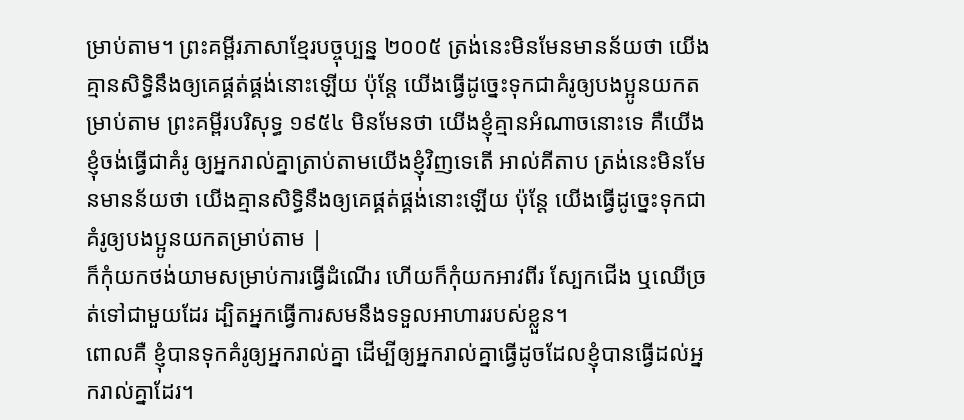ម្រាប់តាម។ ព្រះគម្ពីរភាសាខ្មែរបច្ចុប្បន្ន ២០០៥ ត្រង់នេះមិនមែនមានន័យថា យើងគ្មានសិទ្ធិនឹងឲ្យគេផ្គត់ផ្គង់នោះឡើយ ប៉ុន្តែ យើងធ្វើដូច្នេះទុកជាគំរូឲ្យបងប្អូនយកតម្រាប់តាម ព្រះគម្ពីរបរិសុទ្ធ ១៩៥៤ មិនមែនថា យើងខ្ញុំគ្មានអំណាចនោះទេ គឺយើងខ្ញុំចង់ធ្វើជាគំរូ ឲ្យអ្នករាល់គ្នាត្រាប់តាមយើងខ្ញុំវិញទេតើ អាល់គីតាប ត្រង់នេះមិនមែនមានន័យថា យើងគ្មានសិទ្ធិនឹងឲ្យគេផ្គត់ផ្គង់នោះឡើយ ប៉ុន្ដែ យើងធ្វើដូច្នេះទុកជាគំរូឲ្យបងប្អូនយកតម្រាប់តាម |
ក៏កុំយកថង់យាមសម្រាប់ការធ្វើដំណើរ ហើយក៏កុំយកអាវពីរ ស្បែកជើង ឬឈើច្រត់ទៅជាមួយដែរ ដ្បិតអ្នកធ្វើការសមនឹងទទួលអាហាររបស់ខ្លួន។
ពោលគឺ ខ្ញុំបានទុកគំរូឲ្យអ្នករាល់គ្នា ដើម្បីឲ្យអ្នករាល់គ្នាធ្វើដូចដែលខ្ញុំបានធ្វើដល់អ្នករាល់គ្នាដែរ។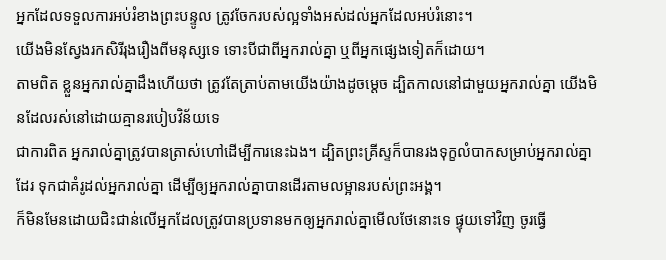អ្នកដែលទទួលការអប់រំខាងព្រះបន្ទូល ត្រូវចែករបស់ល្អទាំងអស់ដល់អ្នកដែលអប់រំនោះ។
យើងមិនស្វែងរកសិរីរុងរឿងពីមនុស្សទេ ទោះបីជាពីអ្នករាល់គ្នា ឬពីអ្នកផ្សេងទៀតក៏ដោយ។
តាមពិត ខ្លួនអ្នករាល់គ្នាដឹងហើយថា ត្រូវតែត្រាប់តាមយើងយ៉ាងដូចម្ដេច ដ្បិតកាលនៅជាមួយអ្នករាល់គ្នា យើងមិនដែលរស់នៅដោយគ្មានរបៀបវិន័យទេ
ជាការពិត អ្នករាល់គ្នាត្រូវបានត្រាស់ហៅដើម្បីការនេះឯង។ ដ្បិតព្រះគ្រីស្ទក៏បានរងទុក្ខលំបាកសម្រាប់អ្នករាល់គ្នាដែរ ទុកជាគំរូដល់អ្នករាល់គ្នា ដើម្បីឲ្យអ្នករាល់គ្នាបានដើរតាមលម្អានរបស់ព្រះអង្គ។
ក៏មិនមែនដោយជិះជាន់លើអ្នកដែលត្រូវបានប្រទានមកឲ្យអ្នករាល់គ្នាមើលថែនោះទេ ផ្ទុយទៅវិញ ចូរធ្វើ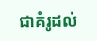ជាគំរូដល់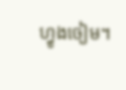ហ្វូងចៀម។